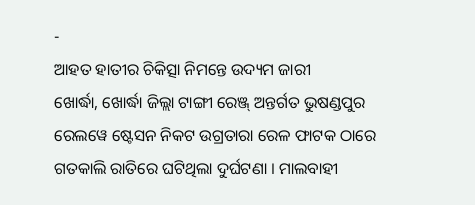-
ଆହତ ହାତୀର ଚିକିତ୍ସା ନିମନ୍ତେ ଉଦ୍ୟମ ଜାରୀ
ଖୋର୍ଦ୍ଧା, ଖୋର୍ଦ୍ଧା ଜିଲ୍ଲା ଟାଙ୍ଗୀ ରେଞ୍ଜ୍ ଅନ୍ତର୍ଗତ ଭୁଷଣ୍ଡପୁର ରେଲୱେ ଷ୍ଟେସନ ନିକଟ ଉଗ୍ରତାରା ରେଳ ଫାଟକ ଠାରେ ଗତକାଲି ରାତିରେ ଘଟିଥିଲା ଦୁର୍ଘଟଣା । ମାଲବାହୀ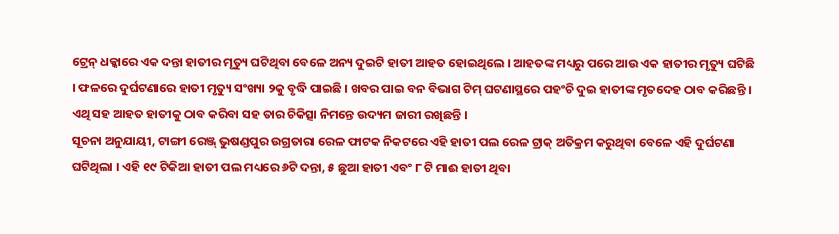ଟ୍ରେନ୍ ଧକ୍କାରେ ଏକ ଦନ୍ତା ହାତୀର ମୃତ୍ୟୁ ଘଟିଥିବା ବେଳେ ଅନ୍ୟ ଦୁଇଟି ହାତୀ ଆହତ ହୋଇଥିଲେ । ଆହତଙ୍କ ମଧ୍ୟରୁ ପରେ ଆଉ ଏକ ହାତୀର ମୃତ୍ୟୁ ଘଟିଛି । ଫଳରେ ଦୁର୍ଘଟଣାରେ ହାତୀ ମୃତ୍ୟୁ ସଂଖ୍ୟା ୨କୁ ବୃଦ୍ଧି ପାଇଛି । ଖବର ପାଇ ବନ ବିଭାଗ ଟିମ୍ ଘଟଣାସ୍ଥରେ ପହଂଚି ଦୁଇ ହାତୀଙ୍କ ମୃତଦେହ ଠାବ କରିଛନ୍ତି । ଏଥି ସହ ଆହତ ହାତୀକୁ ଠାବ କରିବା ସହ ତାର ଚିକିତ୍ସା ନିମନ୍ତେ ଉଦ୍ୟମ ଜାରୀ ରଖିଛନ୍ତି ।
ସୂଚନା ଅନୁଯାୟୀ, ଟାଙ୍ଗୀ ରେଞ୍ଜ୍ ଭୁଷଣ୍ଡପୁର ଉଗ୍ରତାରା ରେଳ ଫାଟକ ନିକଟରେ ଏହି ହାତୀ ପଲ ରେଳ ଟ୍ରାକ୍ ଅତିକ୍ରମ କରୁଥିବା ବେଳେ ଏହି ଦୁର୍ଘଟଣା ଘଟିଥିଲା । ଏହି ୧୯ ଟିକିଆ ହାତୀ ପଲ ମଧ୍ୟରେ ୬ଟି ଦନ୍ତା, ୫ ଛୁଆ ହାତୀ ଏବଂ ୮ ଟି ମାଈ ହାତୀ ଥିବା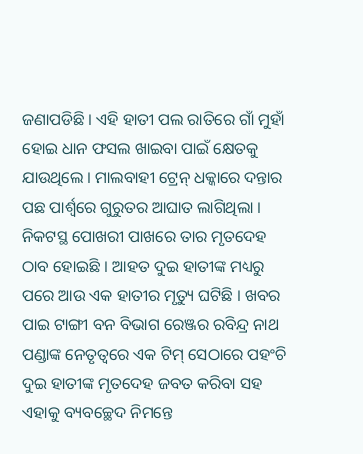ଜଣାପଡିଛି । ଏହି ହାତୀ ପଲ ରାତିରେ ଗାଁ ମୁହାଁ ହୋଇ ଧାନ ଫସଲ ଖାଇବା ପାଇଁ କ୍ଷେତକୁ ଯାଉଥିଲେ । ମାଲବାହୀ ଟ୍ରେନ୍ ଧକ୍କାରେ ଦନ୍ତାର ପଛ ପାର୍ଶ୍ୱରେ ଗୁରୁତର ଆଘାତ ଲାଗିଥିଲା । ନିକଟସ୍ଥ ପୋଖରୀ ପାଖରେ ତାର ମୃତଦେହ ଠାବ ହୋଇଛି । ଆହତ ଦୁଇ ହାତୀଙ୍କ ମଧ୍ୟରୁ ପରେ ଆଉ ଏକ ହାତୀର ମୃତ୍ୟୁ ଘଟିଛି । ଖବର ପାଇ ଟାଙ୍ଗୀ ବନ ବିଭାଗ ରେଞ୍ଜର ରବିନ୍ଦ୍ର ନାଥ ପଣ୍ଡାଙ୍କ ନେତୃତ୍ୱରେ ଏକ ଟିମ୍ ସେଠାରେ ପହଂଚି ଦୁଇ ହାତୀଙ୍କ ମୃତଦେହ ଜବତ କରିବା ସହ ଏହାକୁ ବ୍ୟବଚ୍ଛେଦ ନିମନ୍ତେ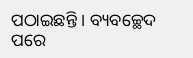ପଠାଇଛନ୍ତି । ବ୍ୟବଚ୍ଛେଦ ପରେ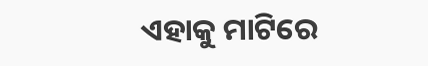ଏହାକୁ ମାଟିରେ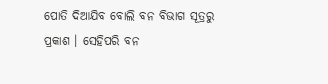ପୋତି ଦିଆଯିବ ବୋଲି ବନ ବିଭାଗ ସୂତ୍ରରୁ ପ୍ରକାଶ । ସେହିପରି ବନ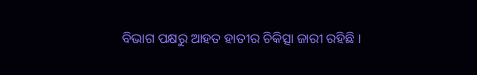ବିଭାଗ ପକ୍ଷରୁ ଆହତ ହାତୀର ଚିକିତ୍ସା ଜାରୀ ରହିଛି ।